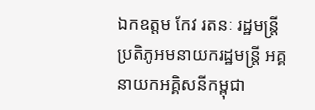ឯកឧត្តម កែវ រតនៈ រដ្ឋមន្ត្រីប្រតិភូអមនាយករដ្ឋមន្ត្រី អគ្គនាយកអគ្គិសនីកម្ពុជា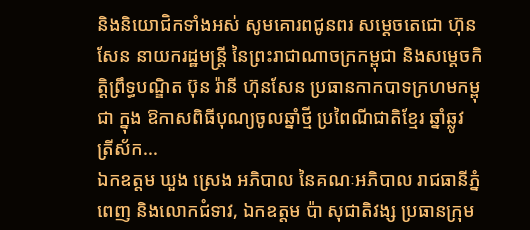និងនិយោជិកទាំងអស់ សូមគោរពជូនពរ សម្ដេចតេជោ ហ៊ុន សែន នាយករដ្ឋមន្ត្រី នៃព្រះរាជាណាចក្រកម្ពុជា និងសម្តេចកិត្តិព្រឹទ្ធបណ្ឌិត ប៊ុន រ៉ានី ហ៊ុនសែន ប្រធានកាកបាទក្រហមកម្ពុជា ក្នុង ឱកាសពិធីបុណ្យចូលឆ្នាំថ្មី ប្រពៃណីជាតិខ្មែរ ឆ្នាំឆ្លូវ ត្រីស័ក...
ឯកឧត្តម ឃួង ស្រេង អភិបាល នៃគណៈអភិបាល រាជធានីភ្នំពេញ និងលោកជំទាវ, ឯកឧត្តម ប៉ា សុជាតិវង្ស ប្រធានក្រុម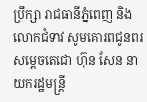ប្រឹក្សា រាជធានីភ្នំពេញ និងលោកជំទាវ សូមគោរពជូនពរ សម្ដេចតេជោ ហ៊ុន សែន នាយករដ្ឋមន្ត្រី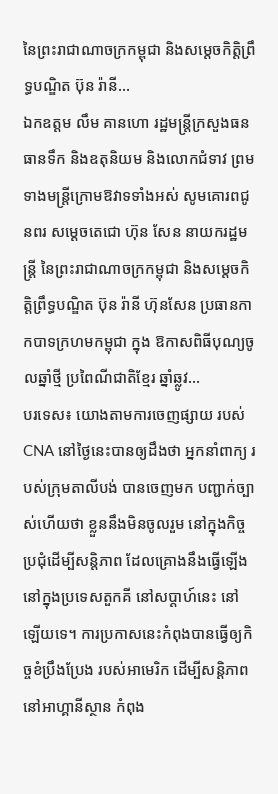នៃព្រះរាជាណាចក្រកម្ពុជា និងសម្តេចកិត្តិព្រឹទ្ធបណ្ឌិត ប៊ុន រ៉ានី...
ឯកឧត្តម លឹម គានហោ រដ្ឋមន្ត្រីក្រសួងធនធានទឹក និងឧតុនិយម និងលោកជំទាវ ព្រមទាងមន្ត្រីក្រោមឱវាទទាំងអស់ សូមគោរពជូនពរ សម្ដេចតេជោ ហ៊ុន សែន នាយករដ្ឋមន្ត្រី នៃព្រះរាជាណាចក្រកម្ពុជា និងសម្តេចកិត្តិព្រឹទ្ធបណ្ឌិត ប៊ុន រ៉ានី ហ៊ុនសែន ប្រធានកាកបាទក្រហមកម្ពុជា ក្នុង ឱកាសពិធីបុណ្យចូលឆ្នាំថ្មី ប្រពៃណីជាតិខ្មែរ ឆ្នាំឆ្លូវ...
បរទេស៖ យោងតាមការចេញផ្សាយ របស់ CNA នៅថ្ងៃនេះបានឲ្យដឹងថា អ្នកនាំពាក្យ របស់ក្រុមតាលីបង់ បានចេញមក បញ្ជាក់ច្បាស់ហើយថា ខ្លួននឹងមិនចូលរួម នៅក្នុងកិច្ចប្រជុំដើម្បីសន្តិភាព ដែលគ្រោងនឹងធ្វើឡើង នៅក្នុងប្រទេសតួកគី នៅសប្តាហ៍នេះ នៅឡើយទេ។ ការប្រកាសនេះកំពុងបានធ្វើឲ្យកិច្ចខំប្រឹងប្រែង របស់អាមេរិក ដើម្បីសន្តិភាពនៅអាហ្គានីស្ថាន កំពុង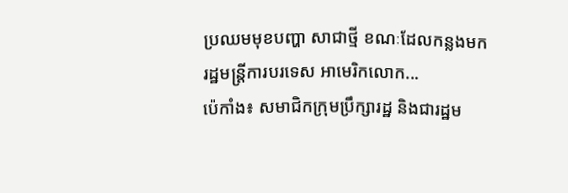ប្រឈមមុខបញ្ហា សាជាថ្មី ខណៈដែលកន្លងមករដ្ឋមន្ត្រីការបរទេស អាមេរិកលោក...
ប៉េកាំង៖ សមាជិកក្រុមប្រឹក្សារដ្ឋ និងជារដ្ឋម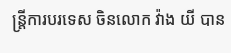ន្រ្តីការបរទេស ចិនលោក វ៉ាង យី បាន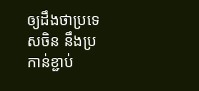ឲ្យដឹងថាប្រទេសចិន នឹងប្រកាន់ខ្ជាប់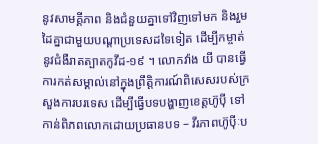នូវសាមគ្គីភាព និងជំនួយគ្នាទៅវិញទៅមក និងរួមដៃគ្នាជាមួយបណ្តាប្រទេសដទៃទៀត ដើម្បីកម្ចាត់នូវជំងឺរាតត្បាតកូវីដ-១៩ ។ លោកវ៉ាង យី បានធ្វើការកត់សម្គាល់នៅក្នុងព្រឹត្តិការណ៍ពិសេសរបស់ក្រសួងការបរទេស ដើម្បីធ្វើបទបង្ហាញខេត្តហ៊ូប៉ី ទៅកាន់ពិភពលោកដោយប្រធានបទ – វីរភាពហ៊ូប៉ីៈប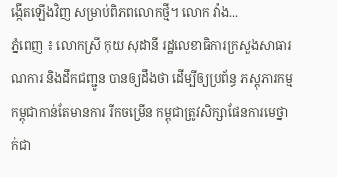ង្កើតឡើងវិញ សម្រាប់ពិភពលោកថ្មី។ លោក វ៉ាង...
ភ្នំពេញ ៖ លោកស្រី កុយ សុដានី រដ្ឋលេខាធិការក្រសួងសាធារណការ និងដឹកជញ្ជូន បានឲ្យដឹងថា ដើម្បីឲ្យប្រព័ន្ធ ភស្តុភារកម្មកម្ពុជាកាន់តែមានការ រីកចម្រើន កម្ពុជាត្រូវសិក្សាផែនការមេថ្នាក់ជា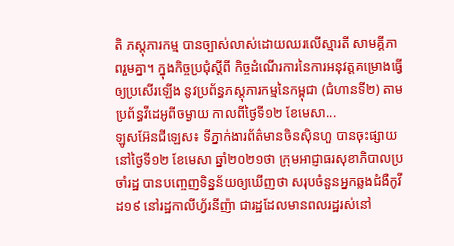តិ ភស្តុភារកម្ម បានច្បាស់លាស់ដោយឈរលើស្មារតី សាមគ្គីភាពរួមគ្នា។ ក្នុងកិច្ចប្រជុំស្តីពី កិច្ចដំណើរការនៃការអនុវត្តគម្រោងធ្វើឲ្យប្រសើរឡើង នូវប្រព័ន្ធភស្តុភារកម្មនៃកម្ពុជា (ជំហានទី២) តាមប្រព័ន្ធវីដេអូពីចម្ងាយ កាលពីថ្ងៃទី១២ ខែមេសា...
ឡូសអ៊ែនជីឡេស៖ ទីភ្នាក់ងារព័ត៌មានចិនស៊ិនហួ បានចុះផ្សាយនៅថ្ងៃទី១២ ខែមេសា ឆ្នាំ២០២១ថា ក្រុមអាជ្ញាធរសុខាភិបាលប្រចាំរដ្ឋ បានបញ្ចេញទិន្នន័យឲ្យឃើញថា សរុបចំនួនអ្នកឆ្លងជំងឺកូវីដ១៩ នៅរដ្ឋកាលីហ្វ័រនីញ៉ា ជារដ្ឋដែលមានពលរដ្ឋរស់នៅ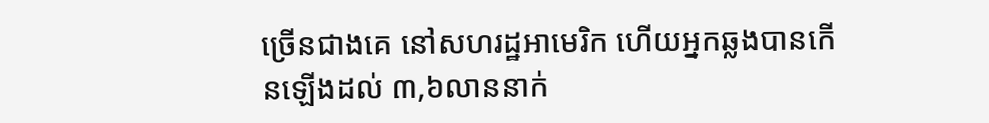ច្រើនជាងគេ នៅសហរដ្ឋអាមេរិក ហើយអ្នកឆ្លងបានកើនឡើងដល់ ៣,៦លាននាក់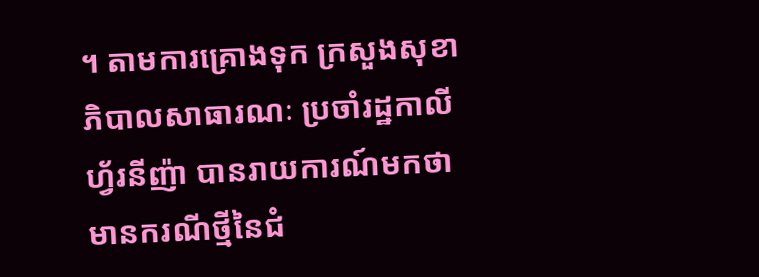។ តាមការគ្រោងទុក ក្រសួងសុខាភិបាលសាធារណៈ ប្រចាំរដ្ឋកាលីហ្វ័រនីញ៉ា បានរាយការណ៍មកថា មានករណីថ្មីនៃជំ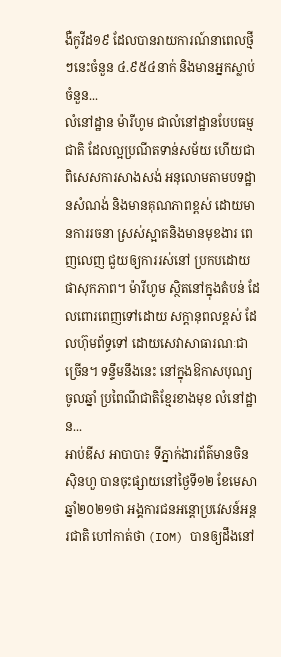ងឺកូវីដ១៩ ដែលបានរាយការណ៍នាពេលថ្មីៗនេះចំនួន ៤.៩៥៤នាក់ និងមានអ្នកស្លាប់ចំនួន...
លំនៅដ្ឋាន ម៉ារីហូម ជាលំនៅដ្ឋានបែបធម្មជាតិ ដែលល្អប្រណីតទាន់សម័យ ហើយជាពិសេសការសាងសង់ អនុលោមតាមបទដ្ឋានសំណង់ និងមានគុណភាពខ្ពស់ ដោយមានការរចនា ស្រស់ស្អាតនិងមានមុខងារ ពេញលេញ ជួយឲ្យការរស់នៅ ប្រកបដោយផាសុកភាព។ ម៉ារីហូម ស្ថិតនៅក្នុងតំបន់ ដែលពោរពេញទៅដោយ សក្តានុពលខ្ពស់ ដែលហ៊ុមព័ទ្ធទៅ ដោយសេវាសាធារណៈជាច្រើន។ ទន្ទឹមនឹងនេះ នៅក្នុងឱកាសបុណ្យចូលឆ្នាំ ប្រពៃណីជាតិខ្មែរខាងមុខ លំនៅដ្ឋាន...
អាប់ឌីស អាបាបា៖ ទីភ្នាក់ងារព័ត៌មានចិនស៊ិនហួ បានចុះផ្សាយនៅថ្ងៃទី១២ ខែមេសា ឆ្នាំ២០២១ថា អង្គការជនអន្តោប្រវេសន៍អន្តរជាតិ ហៅកាត់ថា (IOM) បានឲ្យដឹងនៅ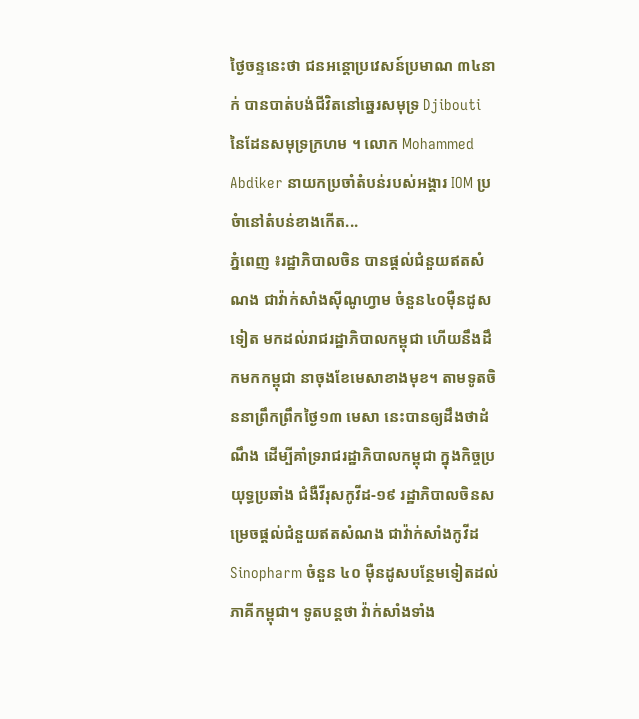ថ្ងៃចន្ទនេះថា ជនអន្តោប្រវេសន៍ប្រមាណ ៣៤នាក់ បានបាត់បង់ជីវិតនៅឆ្នេរសមុទ្រ Djibouti នៃដែនសមុទ្រក្រហម ។ លោក Mohammed Abdiker នាយកប្រចាំតំបន់របស់អង្គារ IOM ប្រចំានៅតំបន់ខាងកើត...
ភ្នំពេញ ៖រដ្ឋាភិបាលចិន បានផ្តល់ជំនួយឥតសំណង ជាវ៉ាក់សាំងស៊ីណូហ្វាម ចំនួន៤០ម៉ឺនដូសទៀត មកដល់រាជរដ្ឋាភិបាលកម្ពុជា ហើយនឹងដឹកមកកម្ពុជា នាចុងខែមេសាខាងមុខ។ តាមទូតចិននាព្រឹកព្រឹកថ្ងៃ១៣ មេសា នេះបានឲ្យដឹងថាដំណឹង ដើម្បីគាំទ្ររាជរដ្ឋាភិបាលកម្ពុជា ក្នុងកិច្ចប្រយុទ្ធប្រឆាំង ជំងឺវីរុសកូវីដ-១៩ រដ្ឋាភិបាលចិនសម្រេចផ្តល់ជំនួយឥតសំណង ជាវ៉ាក់សាំងកូវីដ Sinopharm ចំនួន ៤០ ម៉ឺនដូសបន្ថែមទៀតដល់ភាគីកម្ពុជា។ ទូតបន្តថា វ៉ាក់សាំងទាំង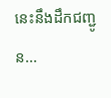នេះនឹងដឹកជញ្ជូន...